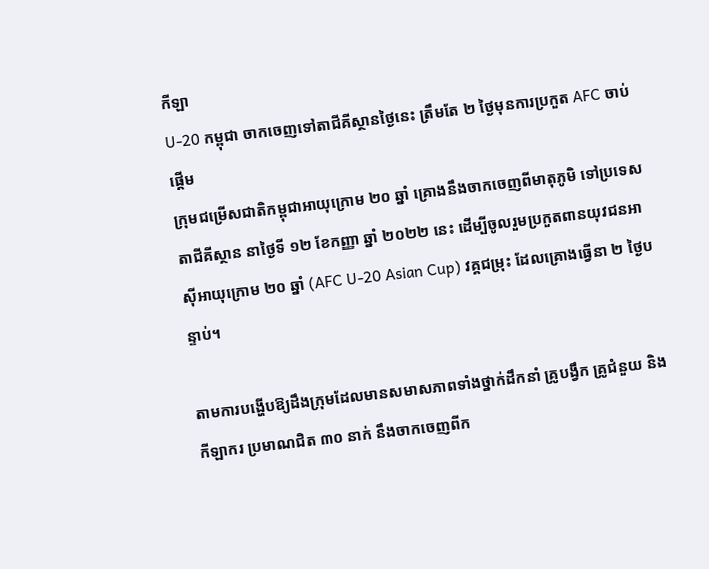កីឡា
U-20 កម្ពុជា ចាកចេញទៅតាជីគីស្ថានថ្ងៃនេះ ត្រឹមតែ ២ ថ្ងៃមុនការប្រកួត AFC ចាប់ផ្ដើម
ក្រុមជម្រើសជាតិកម្ពុជាអាយុក្រោម ២០ ឆ្នាំ គ្រោងនឹងចាកចេញពីមាតុភូមិ ទៅប្រទេសតាជីគីស្ថាន នាថ្ងៃទី ១២ ខែកញ្ញា ឆ្នាំ ២០២២ នេះ ដើម្បីចូលរួមប្រកួតពានយុវជនអាស៊ីអាយុក្រោម ២០ ឆ្នាំ (AFC U-20 Asian Cup) វគ្គជម្រុះ ដែលគ្រោងធ្វើនា ២ ថ្ងៃបន្ទាប់។

តាមការបង្ហើបឱ្យដឹងក្រុមដែលមានសមាសភាពទាំងថ្នាក់ដឹកនាំ គ្រូបង្វឹក គ្រូជំនួយ និងកីឡាករ ប្រមាណជិត ៣០ នាក់ នឹងចាកចេញពីក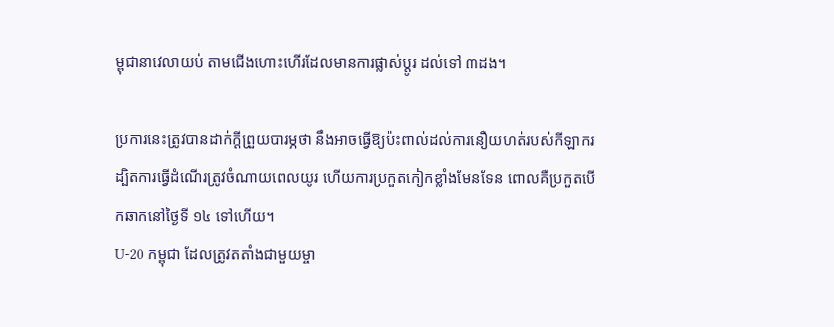ម្ពុជានាវេលាយប់ តាមជើងហោះហើរដែលមានការផ្លាស់ប្ដូរ ដល់ទៅ ៣ដង។

ប្រការនេះត្រូវបានដាក់ក្ដីព្រួយបារម្ភថា នឹងអាចធ្វើឱ្យប៉ះពាល់ដល់ការនឿយហត់របស់កីឡាករ ដ្បិតការធ្វើដំណើរត្រូវចំណាយពេលយូរ ហើយការប្រកួតកៀកខ្លាំងមែនទែន ពោលគឺប្រកួតបើកឆាកនៅថ្ងៃទី ១៤ ទៅហើយ។
U-20 កម្ពុជា ដែលត្រូវតតាំងជាមួយម្ចា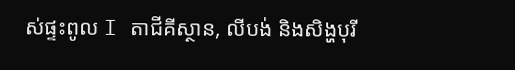ស់ផ្ទះពូល I តាជីគីស្ថាន, លីបង់ និងសិង្ហបុរី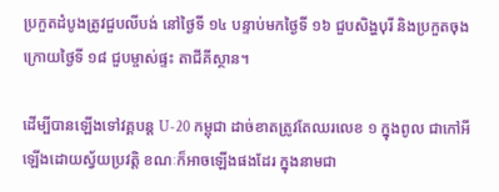ប្រកួតដំបូងត្រូវជួបលីបង់ នៅថ្ងៃទី ១៤ បន្ទាប់មកថ្ងៃទី ១៦ ជួបសិង្ហបុរី និងប្រកួតចុងក្រោយថ្ងៃទី ១៨ ជួបម្ចាស់ផ្ទះ តាជីគីស្ថាន។

ដើម្បីបានឡើងទៅវគ្គបន្ត U-20 កម្ពុជា ដាច់ខាតត្រូវតែឈរលេខ ១ ក្នុងពូល ជាកៅអីឡើងដោយស្វ័យប្រវត្តិ ខណៈក៏អាចឡើងផងដែរ ក្នុងនាមជា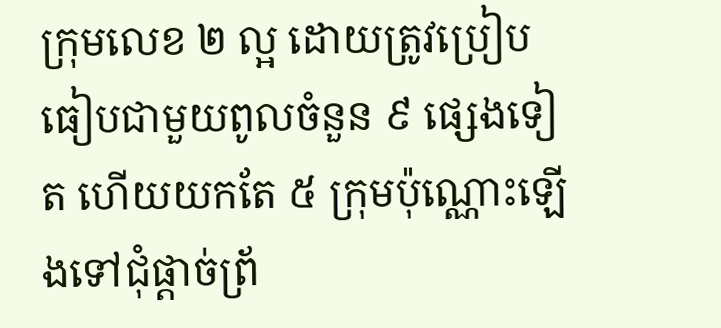ក្រុមលេខ ២ ល្អ ដោយត្រូវប្រៀបធៀបជាមួយពូលចំនួន ៩ ផ្សេងទៀត ហើយយកតែ ៥ ក្រុមប៉ុណ្ណោះឡើងទៅជុំផ្ដាច់ព្រ័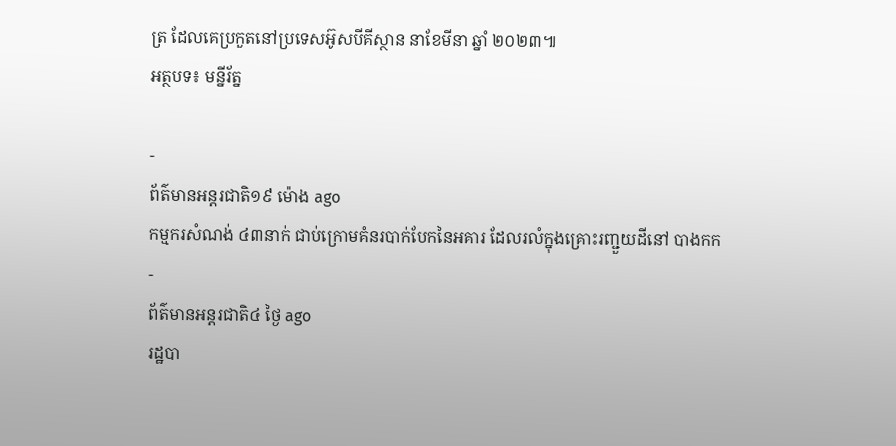ត្រ ដែលគេប្រកួតនៅប្រទេសអ៊ូសបីគីស្ថាន នាខែមីនា ឆ្នាំ ២០២៣៕
អត្ថបទ៖ មន្នីរ័ត្ន

-
ព័ត៌មានអន្ដរជាតិ១៩ ម៉ោង ago
កម្មករសំណង់ ៤៣នាក់ ជាប់ក្រោមគំនរបាក់បែកនៃអគារ ដែលរលំក្នុងគ្រោះរញ្ជួយដីនៅ បាងកក
-
ព័ត៌មានអន្ដរជាតិ៤ ថ្ងៃ ago
រដ្ឋបា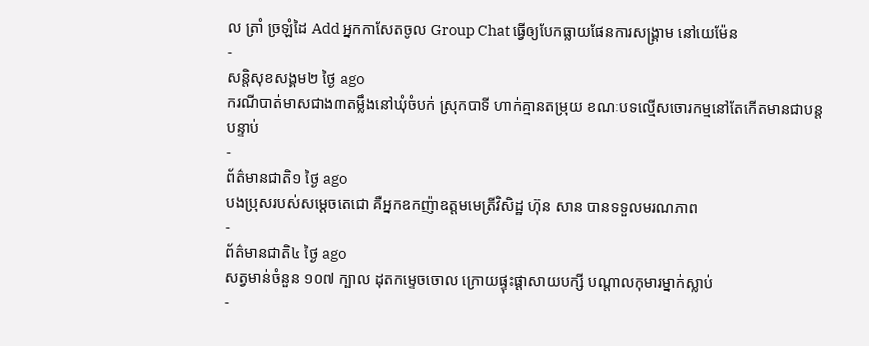ល ត្រាំ ច្រឡំដៃ Add អ្នកកាសែតចូល Group Chat ធ្វើឲ្យបែកធ្លាយផែនការសង្គ្រាម នៅយេម៉ែន
-
សន្តិសុខសង្គម២ ថ្ងៃ ago
ករណីបាត់មាសជាង៣តម្លឹងនៅឃុំចំបក់ ស្រុកបាទី ហាក់គ្មានតម្រុយ ខណៈបទល្មើសចោរកម្មនៅតែកើតមានជាបន្តបន្ទាប់
-
ព័ត៌មានជាតិ១ ថ្ងៃ ago
បងប្រុសរបស់សម្ដេចតេជោ គឺអ្នកឧកញ៉ាឧត្តមមេត្រីវិសិដ្ឋ ហ៊ុន សាន បានទទួលមរណភាព
-
ព័ត៌មានជាតិ៤ ថ្ងៃ ago
សត្វមាន់ចំនួន ១០៧ ក្បាល ដុតកម្ទេចចោល ក្រោយផ្ទុះផ្ដាសាយបក្សី បណ្តាលកុមារម្នាក់ស្លាប់
-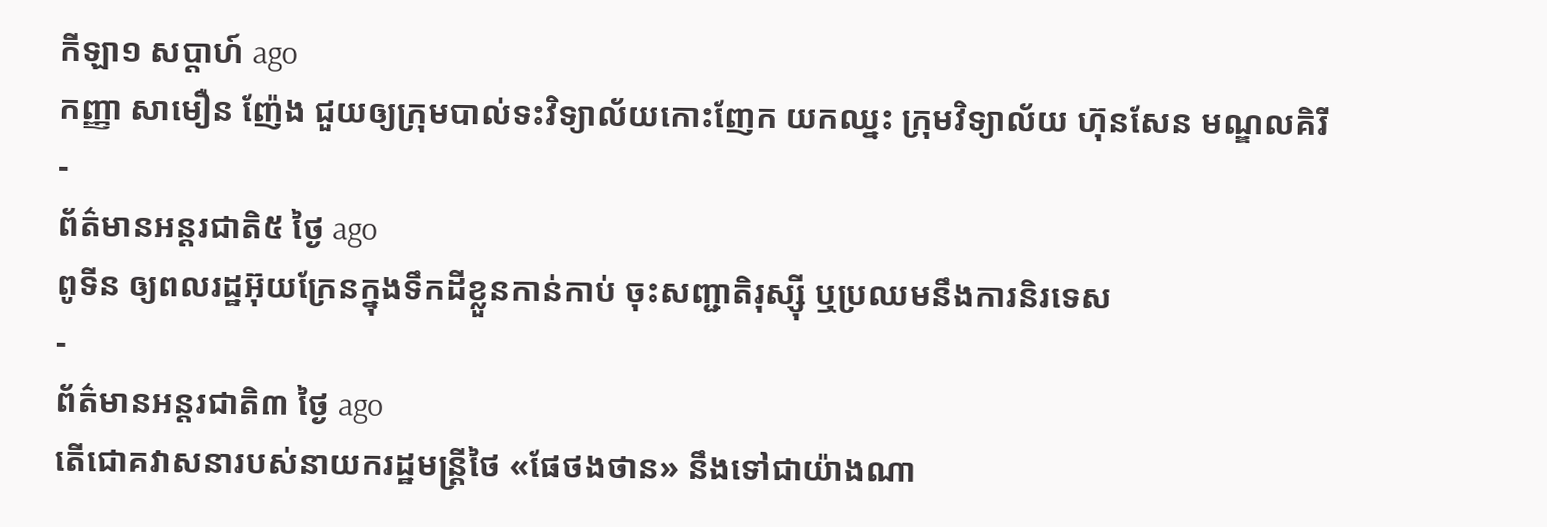កីឡា១ សប្តាហ៍ ago
កញ្ញា សាមឿន ញ៉ែង ជួយឲ្យក្រុមបាល់ទះវិទ្យាល័យកោះញែក យកឈ្នះ ក្រុមវិទ្យាល័យ ហ៊ុនសែន មណ្ឌលគិរី
-
ព័ត៌មានអន្ដរជាតិ៥ ថ្ងៃ ago
ពូទីន ឲ្យពលរដ្ឋអ៊ុយក្រែនក្នុងទឹកដីខ្លួនកាន់កាប់ ចុះសញ្ជាតិរុស្ស៊ី ឬប្រឈមនឹងការនិរទេស
-
ព័ត៌មានអន្ដរជាតិ៣ ថ្ងៃ ago
តើជោគវាសនារបស់នាយករដ្ឋមន្ត្រីថៃ «ផែថងថាន» នឹងទៅជាយ៉ាងណា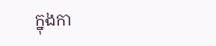ក្នុងកា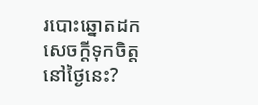របោះឆ្នោតដកសេចក្តីទុកចិត្តនៅថ្ងៃនេះ?